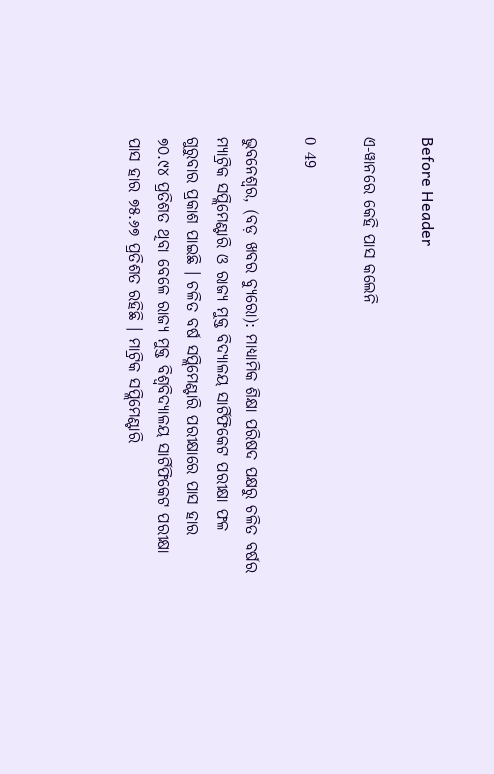Before Header

ଏ-ୱାନରେ କେହି ପାସ କଲେନି

0 49

ଭୁବନେଶ୍ୱର, (ବଡ଼ ଖବର ବ୍ୟୁରୋ): ମାଧ୍ୟାମିକ ଶିକ୍ଷା ପରିଷଦ ପକ୍ଷରୁ ଚଳିତ ବର୍ଷର ମ୍ୟାଟ୍ରିକ ସପ୍ଲିମେଣ୍ଟାରି ଓ ରାଜ୍ୟ ମୁକ୍ତ ବିଦ୍ୟାଳୟ ସାର୍ଟିଫିକେଟ ପରୀକ୍ଷା ଫଳ ଗୁରୁବାର ପ୍ରକାଶ ପାଇଛି । ଚଳିତ ବର୍ଷ ସପ୍ଲିମେଣ୍ଟାରି ପରୀକ୍ଷାରେ ପାସ ହାର ୭୦.୯୪ ପ୍ରତିଶତ ଥିବା ବେଳେ ରାଜ୍ୟ ମୁକ୍ତ ବିଶ୍ୱବିଦ୍ୟାଳୟ ସାର୍ଟିଫିକେଟ ପରୀକ୍ଷା ପାସ ହାର ୭୫.୬୭ ପ୍ରତିଶତ ରହିଛି । ମାଟ୍ରିକ ସପ୍ଲିମେଣ୍ଟାରି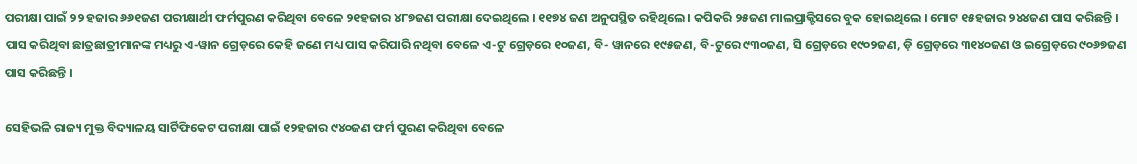ପରୀକ୍ଷା ପାଇଁ ୨୨ ହଜାର ୬୬୧ଜଣ ପରୀକ୍ଷାର୍ଥୀ ଫର୍ମପୁରଣ କରିଥିବା ବେଳେ ୨୧ହଜାର ୪୮୭ଜଣ ପରୀକ୍ଷା ଦେଇଥିଲେ । ୧୧୭୪ ଜଣ ଅନୁପସ୍ଥିତ ରହିଥିଲେ । କପିକରି ୨୫ଜଣ ମାଲପ୍ରାକ୍ଟିସରେ ବୁକ ହୋଇଥିଲେ । ମୋଟ ୧୫ହଜାର ୨୪୪ଜଣ ପାସ କରିଛନ୍ତି ।
ପାସ କରିଥିବା ଛାତ୍ରଛାତ୍ରୀମାନଙ୍କ ମଧ୍ୟରୁ ଏ-ୱାନ ଗ୍ରେଡ଼ରେ କେହି ଜଣେ ମଧ୍ୟ ପାସ କରିପାରି ନଥିବା ବେଳେ ଏ-ଟୁ ଗ୍ରେଡ଼ରେ ୧୦ଜଣ, ବି- ୱାନରେ ୧୯୫ଜଣ, ବି-ଟୁରେ ୯୩୦ଜଣ, ସି ଗ୍ରେଡ଼ରେ ୧୯୦୨ଜଣ, ଡ଼ି ଗ୍ରେଡ଼ରେ ୩୧୪୦ଜଣ ଓ ଇଗ୍ରେଡ଼ରେ ୯୦୬୭ଜଣ ପାସ କରିଛନ୍ତି ।

ସେହିଭଳି ରାଜ୍ୟ ମୁକ୍ତ ବିଦ୍ୟାଳୟ ସାର୍ଟିଫିକେଟ ପରୀକ୍ଷା ପାଇଁ ୧୨ହଜାର ୯୪୦ଜଣ ଫର୍ମ ପୁରଣ କରିଥିବା ବେଳେ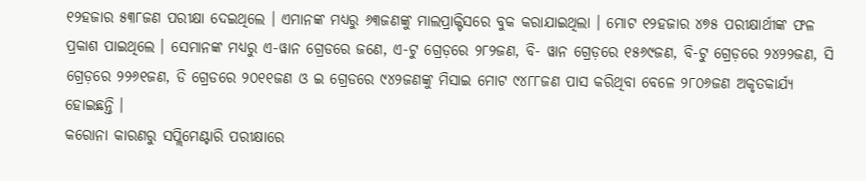୧୨ହଜାର ୫୩୮ଜଣ ପରୀକ୍ଷା ଦେଇଥିଲେ । ଏମାନଙ୍କ ମଧ୍ୟରୁ ୬୩ଜଣଙ୍କୁ ମାଲପ୍ରାକ୍ଟିସରେ ବୁକ କରାଯାଇଥିଲା । ମୋଟ ୧୨ହଜାର ୪୭୫ ପରୀକ୍ଷାର୍ଥୀଙ୍କ ଫଳ ପ୍ରକାଶ ପାଇଥିଲେ । ସେମାନଙ୍କ ମଧ୍ୟରୁ ଏ-ୱାନ ଗ୍ରେଡରେ ଜଣେ, ଏ-ଟୁ ଗ୍ରେଡ଼ରେ ୨୮୨ଜଣ, ବି- ୱାନ ଗ୍ରେଡ଼ରେ ୧୫୬୯ଜଣ, ବି-ଟୁ ଗ୍ରେଡ଼ରେ ୨୪୨୨ଜଣ, ସି ଗ୍ରେଡ଼ରେ ୨୨୬୧ଜଣ, ଡି ଗ୍ରେଡରେ ୨୦୧୧ଜଣ ଓ ଇ ଗ୍ରେଡରେ ୯୪୨ଜଣଙ୍କୁ ମିସାଇ ମୋଟ ୯୪୮୮ଜଣ ପାସ କରିଥିବା ବେଳେ ୨୮୦୬ଜଣ ଅକୃତକାର୍ଯ୍ୟ ହୋଇଛନ୍ତି ।
କରୋନା କାରଣରୁ ସପ୍ଲିମେଣ୍ଟାରି ପରୀକ୍ଷାରେ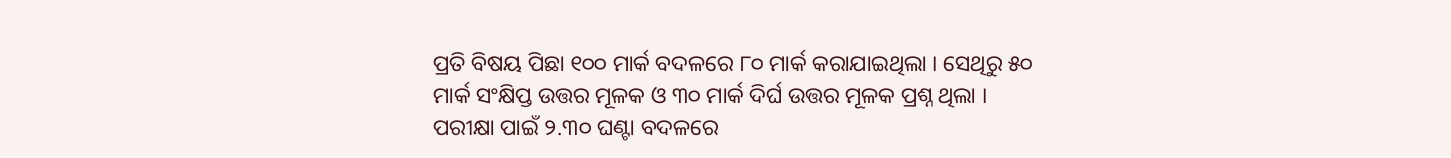ପ୍ରତି ବିଷୟ ପିଛା ୧୦୦ ମାର୍କ ବଦଳରେ ୮୦ ମାର୍କ କରାଯାଇଥିଲା । ସେଥିରୁ ୫୦ ମାର୍କ ସଂକ୍ଷିପ୍ତ ଉତ୍ତର ମୂଳକ ଓ ୩୦ ମାର୍କ ଦିର୍ଘ ଉତ୍ତର ମୂଳକ ପ୍ରଶ୍ନ ଥିଲା । ପରୀକ୍ଷା ପାଇଁ ୨.୩୦ ଘଣ୍ଟା ବଦଳରେ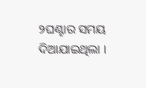୨ଘଣ୍ଟାର ସମୟ ଦିଆଯାଇଥିଲା ।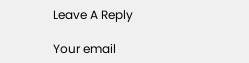Leave A Reply

Your email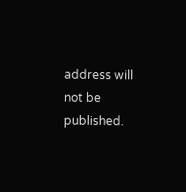address will not be published.